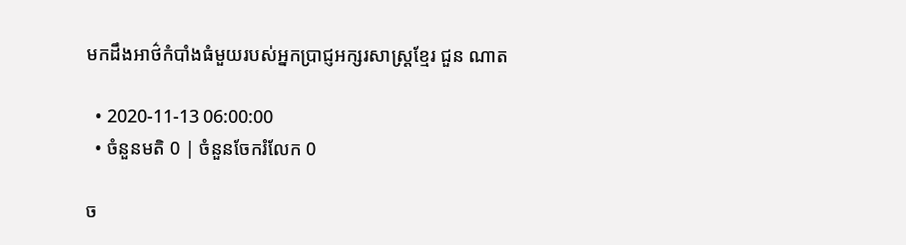មកដឹងអាថ៌កំបាំងធំមួយរបស់អ្នកប្រាជ្ញអក្សរសាស្ត្រខ្មែរ ជួន ណាត

  • 2020-11-13 06:00:00
  • ចំនួនមតិ 0 | ចំនួនចែករំលែក 0

ច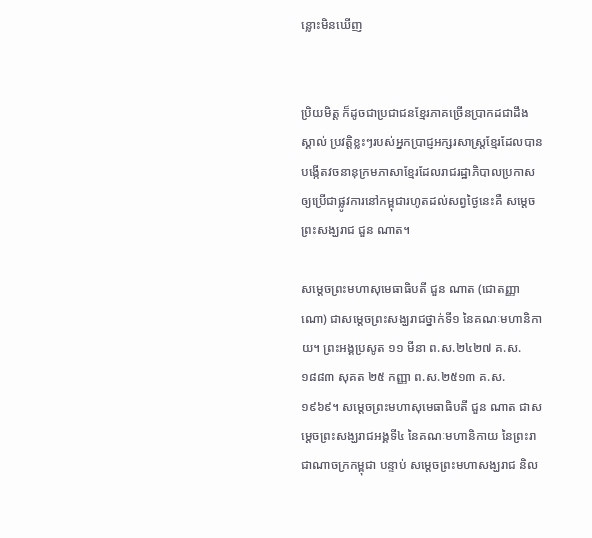ន្លោះមិនឃើញ


ប្រិយមិត្ត ក៏ដូចជាប្រជាជនខ្មែរភាគច្រើនប្រាកដជាដឹង ស្គាល់ ប្រវត្តិខ្លះៗរបស់អ្នកប្រាជ្ញអក្សរសាស្ត្រខ្មែរដែលបានបង្កើតវចនានុក្រមភាសាខ្មែរដែលរាជរដ្ឋាភិបាលប្រកាសឲ្យប្រើជាផ្លូវការនៅកម្ពុជារហូតដល់សព្វថ្ងៃនេះគឺ សម្តេចព្រះសង្ឃរាជ ជួន ណាត។

សម្ដេចព្រះមហាសុមេធាធិបតី ជួន ណាត (ជោតញ្ញាណោ) ជាសម្ដេចព្រះសង្ឃរាជថ្នាក់ទី១ នៃគណៈមហានិកាយ។ ព្រះអង្គប្រសូត ១១ មីនា ព.ស.២៤២៧ គ.ស.១៨៨៣ សុគត ២៥ កញ្ញា ព.ស.២៥១៣ គ.ស.១៩៦៩។ សម្ដេចព្រះមហាសុមេធាធិបតី ជួន ណាត ជាសម្ដេចព្រះសង្ឃរាជអង្គទី៤ នៃគណៈមហានិកាយ នៃព្រះរាជាណាចក្រកម្ពុជា បន្ទាប់ សម្តេចព្រះមហាសង្ឃរាជ និល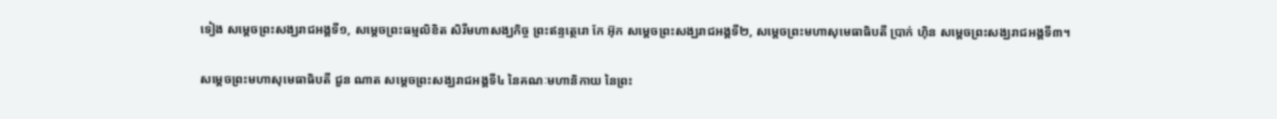ទៀង សម្ដេចព្រះសង្ឃរាជអង្គទី១, សម្តេចព្រះធម្មលិខិត សិរីមហាសង្ឃកិច្ច ព្រះឥន្ទត្ថេរោ កែ អ៊ុក សម្ដេចព្រះសង្ឃរាជអង្គទី២, សម្ដេចព្រះមហាសុមេធាធិបតី ប្រាក់ ហ៊ិន សម្ដេចព្រះសង្ឃរាជអង្គទី៣។

សម្ដេចព្រះមហាសុមេធាធិបតី ជួន ណាត សម្ដេចព្រះសង្ឃរាជអង្គទី៤ នៃគណៈមហានិកាយ នៃព្រះ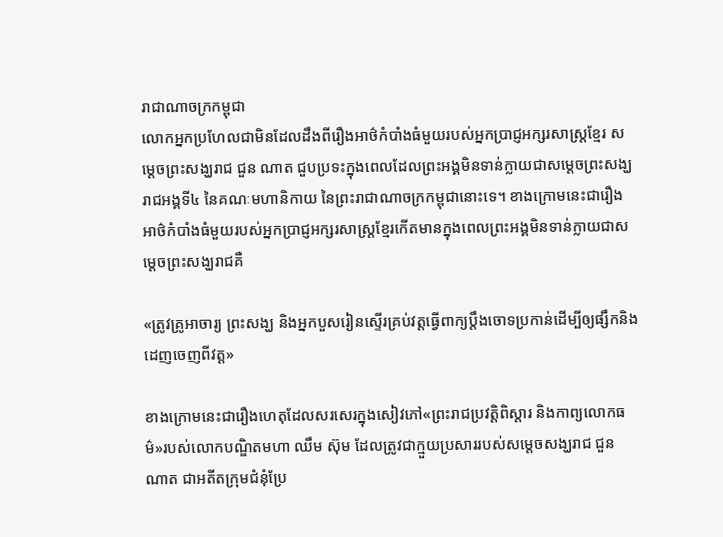រាជាណាចក្រកម្ពុជា
លោកអ្នកប្រហែលជាមិនដែលដឹងពីរឿងអាថ៌កំបាំងធំមួយរបស់អ្នកប្រាជ្ញអក្សរសាស្ត្រខ្មែរ សម្តេចព្រះសង្ឃរាជ ជួន ណាត ជួបប្រទះក្នុងពេលដែលព្រះអង្គមិនទាន់ក្លាយជាសម្ដេចព្រះសង្ឃរាជអង្គទី៤ នៃគណៈមហានិកាយ នៃព្រះរាជាណាចក្រកម្ពុជានោះទេ។ ខាងក្រោមនេះជារឿងអាថ៌កំបាំងធំមួយរបស់អ្នកប្រាជ្ញអក្សរសាស្ត្រខ្មែរកើតមានក្នុងពេលព្រះអង្គមិនទាន់ក្លាយជាសម្ដេចព្រះសង្ឃរាជគឺ

«ត្រូវគ្រូអាចារ្យ ព្រះសង្ឃ និងអ្នកបួសរៀនស្ទើរគ្រប់វត្តធ្វើពាក្យប្តឹងចោទប្រកាន់ដើម្បីឲ្យផ្សឹកនិងដេញចេញពីវត្ត»

ខាងក្រោមនេះជារឿងហេតុដែលសរសេរក្នុងសៀវភៅ«ព្រះរាជប្រវត្តិពិស្តារ និងកាព្យលោកធម៌»របស់លោកបណ្ឌិតមហា ឈឹម ស៊ុម ដែលត្រូវជាក្មួយប្រសាររបស់សម្តេចសង្ឃរាជ ជួន ណាត ជាអតីតក្រុមជំនុំប្រែ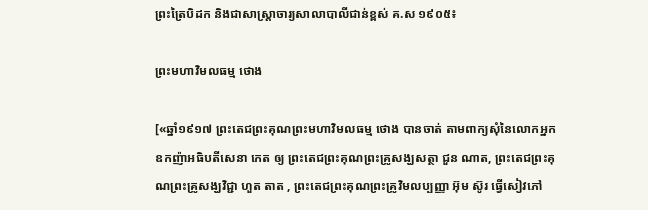ព្រះត្រៃបិដក និងជាសាស្ត្រាចារ្យសាលាបាលីជាន់ខ្ពស់ គ.ស ១៩០៥៖

ព្រះមហាវិមលធម្ម ថោង

[«ឆ្នាំ១៩១៧ ព្រះតេជព្រះគុណព្រះមហាវិមលធម្ម ថោង បានចាត់ តាមពាក្យសុំនៃលោកអ្នកឧកញ៉ាអធិបតីសេនា កេត ឲ្យ ព្រះតេជព្រះគុណព្រះគ្រូសង្ឃសត្ថា ជួន ណាត, ព្រះតេជព្រះគុណព្រះគ្រូសង្ឃវិជ្ជា ហួត តាត , ព្រះតេជព្រះគុណព្រះគ្រូវិមលប្បញ្ញា អ៊ុម ស៊ូរ ធ្វើសៀវភៅ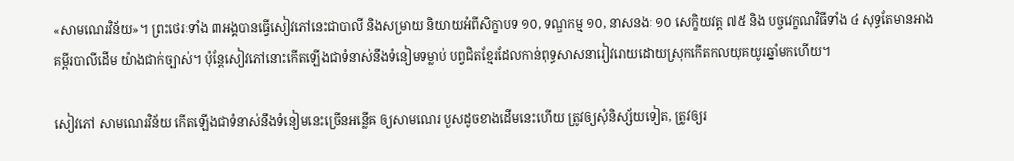«សាមណេរវិន័យ»។ ព្រះថេរៈទាំង ៣អង្គបានធ្វើសៀវភៅនេះជាបាលី និងសម្រាយ និយាយអំពីសិក្ខាបទ ១០, ទណ្ឌកម្ម ១០, នាសនងៈ ១០ សេក្ខិយវត្ត ៧៥ និង បច្ចវេក្ខណវិធីទាំង ៤ សុទ្ធតែមានអាងគម្ពីរបាលីដើម យ៉ាងជាក់ច្បាស់។ ប៉ុន្តែសៀវភៅនោះកើតឡើងជាទំនាស់នឹងទំនៀមទម្លាប់ បព្វជិតខ្មែរដែលកាន់ពុទ្ធសាសនារៀវរោយដោយស្រុកកើតកលយុគយូរឆ្នាំមកហើយ។

សៀវភៅ សាមណេរវិន័យ កើតឡើងជាទំនាស់នឹងទំនៀមនេះច្រើនអន្លើឝ ឲ្យសាមណេរ បួសដូចខាងដើមនេះហើយ ត្រូវឲ្យសុំនិស្ស័យទៀត, ត្រូវឲ្យរ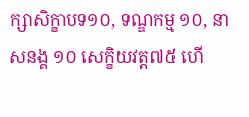ក្សាសិក្ខាបទ១០, ទណ្ឌកម្ម ១០, នាសនង្គ ១០ សេក្ខិយវត្ត៧៥ ហើ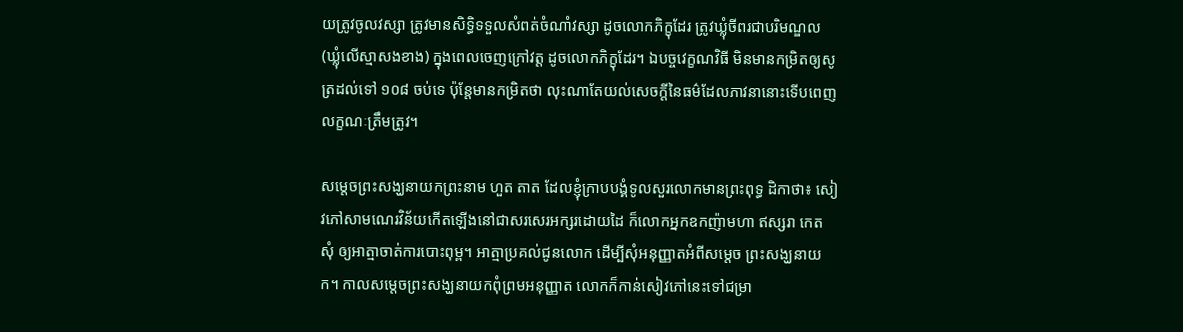យត្រូវចូលវស្សា ត្រូវមានសិទ្ធិទទួលសំពត់ចំណាំវស្សា ដូចលោកភិក្ខុដែរ ត្រូវឃ្លុំចីពរជាបរិមណ្ឌល (ឃ្លុំលើស្មាសងខាង) ក្នុងពេលចេញក្រៅវត្ត ដូចលោកភិក្ខុដែរ។ ឯបច្ចវេក្ខណវិធី មិនមានកម្រិតឲ្យសូត្រដល់ទៅ ១០៨ ចប់ទេ ប៉ុន្តែមានកម្រិតថា លុះណាតែយល់សេចក្តីនៃធម៌ដែលភាវនានោះទើបពេញលក្ខណៈត្រឹមត្រូវ។

សម្តេចព្រះសង្ឃនាយកព្រះនាម ហួត តាត ដែលខ្ញុំក្រាបបង្គំទូលសួរលោកមានព្រះពុទ្ធ ដិកាថា៖ សៀវភៅសាមណេរវិន័យកើតឡើងនៅជាសរសេរអក្សរដោយដៃ ក៏លោកអ្នកឧកញ៉ាមហា ឥស្សរា កេត សុំ ឲ្យអាត្មាចាត់ការបោះពុម្ព។ អាត្មាប្រគល់ជូនលោក ដើម្បីសុំអនុញ្ញាតអំពីសម្តេច ព្រះសង្ឃនាយក។ កាលសម្តេចព្រះសង្ឃនាយកពុំព្រមអនុញ្ញាត លោកក៏កាន់សៀវភៅនេះទៅជម្រា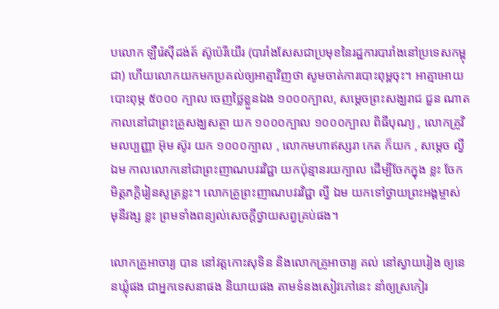បលោក ឡឺរ៉េស៊ីដង់ត៍ ស៊ូប៉េរីយើរ (បារាំងសែសជាប្រមុខនៃរដ្ឋការបារាំងនៅប្រទេសកម្ពុជា) ហើយលោកយកមកប្រគល់ឲ្យអាត្មាវិញថា សូមចាត់ការបោះពុម្ពចុះ។ អាត្មាអោយបោះពុម្ភ ៥០០០ ក្បាល ចេញថ្លៃខ្លួនឯង ១០០០ក្បាល, សម្តេចព្រះសង្ឃរាជ ជួន ណាត កាលនៅជាព្រះគ្រូសង្ឃសត្ថា យក ១០០០ក្បាល ១០០០ក្បាល ពិធីបុណ្យ , លោកគ្រូវិមលប្បញ្ញា អ៊ុម ស៊ូរ យក ១០០០ក្បាល , លោកមហាឥស្សរា កេត ក៏យក , សម្តេច ល្វី ឯម កាលលោកនៅជាព្រះញាណបវរវិជ្ជា យកប៉ុន្មានរយក្បាល ដើម្បីចែកក្នុង ខ្លះ ចែកមិត្តភក្តិរៀនសូត្រខ្លះ។ លោកគ្រូព្រះញាណបវរវិជ្ជា ល្វី ឯម យកទៅថ្វាយព្រះអង្គម្ចាស់ មុនីវង្ស ខ្លះ ព្រមទាំងពន្យល់សេចក្តីថ្វាយសព្វគ្រប់ផង។

លោកគ្រូអាចារ្យ បាន នៅវត្តកោះសុទិន និងលោកគ្រូអាចារ្យ គល់ នៅស្វាយរៀង ឲ្យនេនឃ្លុំផង ជាអ្នកទេសនាផង និយាយផង តាមទំនងសៀវភៅនេះ នាំឲ្យស្រកៀរ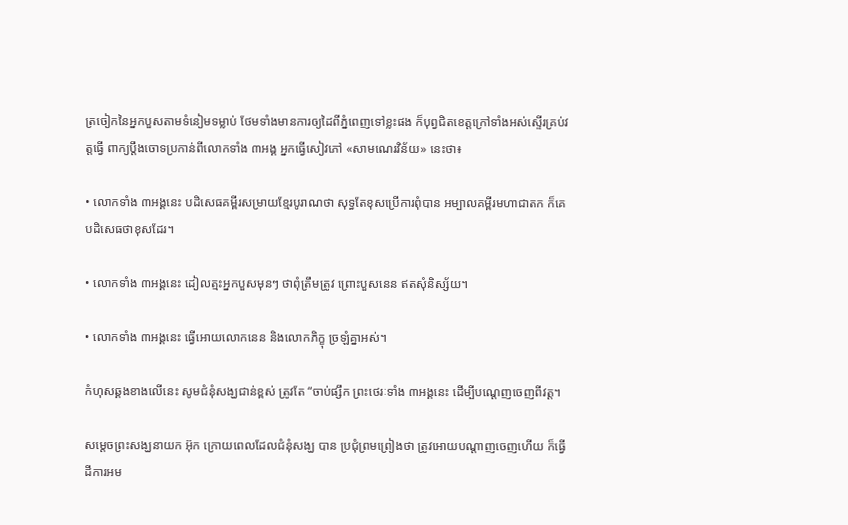ត្រចៀកនៃអ្នកបួសតាមទំនៀមទម្លាប់ ថែមទាំងមានការឲ្យដៃពីភ្នំពេញទៅខ្លះផង ក៏បុព្វជិតខេត្តក្រៅទាំងអស់ស្ទើរគ្រប់វត្តធ្វើ ពាក្យប្តឹងចោទប្រកាន់ពីលោកទាំង ៣អង្គ អ្នកធ្វើសៀវភៅ «សាមណេរវិន័យ» នេះថា៖

• លោកទាំង ៣អង្គនេះ បដិសេធគម្ពីរសម្រាយខ្មែរបូរាណថា សុទ្ធតែខុសប្រើការពុំបាន អម្បាលគម្ពីរមហាជាតក ក៏គេបដិសេធថាខុសដែរ។

• លោកទាំង ៣អង្គនេះ ដៀលត្មះអ្នកបួសមុនៗ ថាពុំត្រឹមត្រូវ ព្រោះបួសនេន ឥតសុំនិស្ស័យ។

• លោកទាំង ៣អង្គនេះ ធ្វើអោយលោកនេន និងលោកភិក្ខុ ច្រឡំគ្នាអស់។

កំហុសឆ្គងខាងលើនេះ សូមជំនុំសង្ឃជាន់ខ្ពស់ ត្រូវតែ “ចាប់ផ្សឹក ព្រះថេរៈទាំង ៣អង្គនេះ ដើម្បីបណ្តេញចេញពីវត្ត។

សម្តេចព្រះសង្ឃនាយក អ៊ុក ក្រោយពេលដែលជំនុំសង្ឃ បាន ប្រជុំព្រមព្រៀងថា ត្រូវអោយបណ្តាញចេញហើយ ក៏ធ្វើដីការអម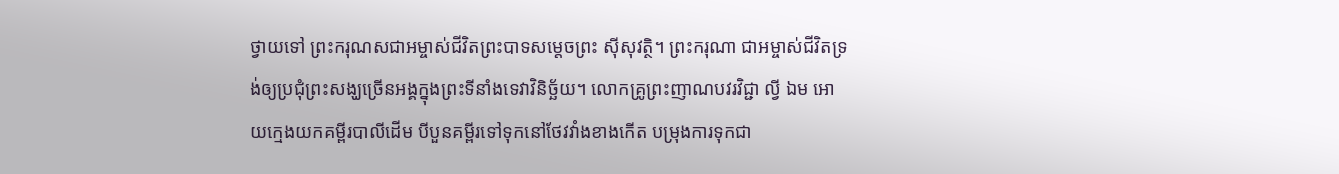ថ្វាយទៅ ព្រះករុណសជាអម្ចាស់ជីវិតព្រះបាទសម្តេចព្រះ ស៊ីសុវត្ថិ។ ព្រះករុណា ជាអម្ចាស់ជីវិតទ្រង់ឲ្យប្រជុំព្រះសង្ឃច្រើនអង្គក្នុងព្រះទីនាំងទេវាវិនិច្ឆ័យ។ លោកគ្រូព្រះញាណបវរវិជ្ជា ល្វី ឯម អោយក្មេងយកគម្ពីរបាលីដើម បីបួនគម្ពីរទៅទុកនៅថែវវាំងខាងកើត បម្រុងការទុកជា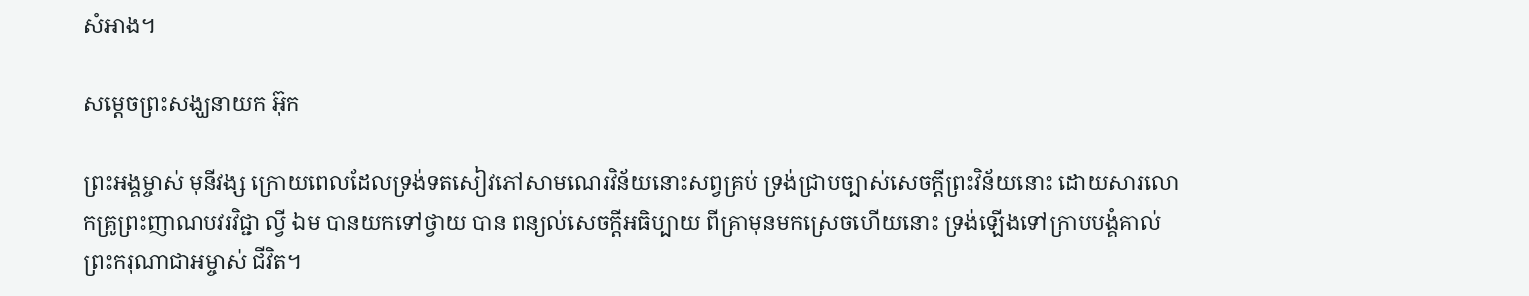សំអាង។

សម្តេចព្រះសង្ឃនាយក អ៊ុក

ព្រះអង្គម្ចាស់ មុនីវង្ស ក្រោយពេលដែលទ្រង់ទតសៀវភៅសាមណេរវិន័យនោះសព្វគ្រប់ ទ្រង់ជ្រាបច្បាស់សេចក្តីព្រះវិន័យនោះ ដោយសារលោកគ្រូព្រះញាណបវរវិជ្ជា ល្វី ឯម បានយកទៅថ្វាយ បាន ពន្យល់សេចក្តីអធិប្បាយ ពីគ្រាមុនមកស្រេចហើយនោះ ទ្រង់ឡើងទៅក្រាបបង្គំគាល់ព្រះករុណាជាអម្ចាស់ ជីវិត។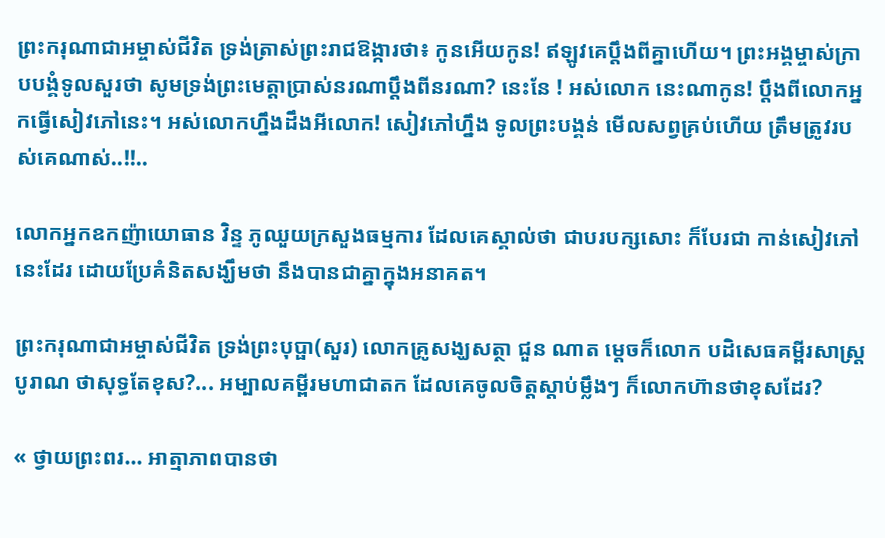ព្រះករុណាជាអម្ចាស់ជីវិត ទ្រង់ត្រាស់ព្រះរាជឱង្ការថា៖ កូនអើយកូន! ឥឡូវគេប្តឹងពីគ្នាហើយ។ ព្រះអង្គម្ចាស់ក្រាបបង្គំទូលសួរថា សូមទ្រង់ព្រះមេត្តាប្រាស់នរណាប្តឹងពីនរណា? នេះនែ ! អស់លោក នេះណាកូន! ប្តឹងពីលោកអ្នកធ្វើសៀវភៅនេះ។ អស់លោកហ្នឹងដឹងអីលោក! សៀវភៅហ្នឹង ទូលព្រះបង្គន់ មើលសព្វគ្រប់ហើយ ត្រឹមត្រូវរបស់គេណាស់..!!..

លោកអ្នកឧកញ៉ាយោធាន វិន្ទ ភូឈួយក្រសួងធម្មការ ដែលគេស្គាល់ថា ជាបរបក្សសោះ ក៏បែរជា កាន់សៀវភៅនេះដែរ ដោយប្រែគំនិតសង្ឃឹមថា នឹងបានជាគ្នាក្នុងអនាគត។

ព្រះករុណាជាអម្ចាស់ជីវិត ទ្រង់ព្រះបុប្ផា(សួរ) លោកគ្រូសង្ឃសត្ថា ជួន ណាត ម្តេចក៏លោក បដិសេធគម្ពីរសាស្រ្តបូរាណ ថាសុទ្ធតែខុស?... អម្បាលគម្ពីរមហាជាតក ដែលគេចូលចិត្តស្តាប់ម្លឹងៗ ក៏លោកហ៊ានថាខុសដែរ?

« ថ្វាយព្រះពរ... អាត្មាភាពបានថា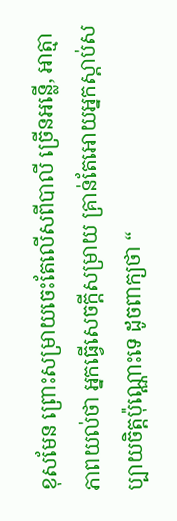ខុសមែន ព្រោះសម្រាយចេះតែលើសពីបាលី ច្រើនអន្លើ, អាត្មា ភាពយល់ថា អ្នកធ្វើសេចក្ដីសម្រាយ គ្រាន់តែអោយអ្នកស្តាប់សប្បាយចិត្តប៉ុណ្ណោះទេ ដូចពាក្យថា “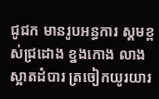ជូជក មានរូបអន្ធការ ស្គមខ្ពស់ជ្រដោង ខ្នងកោង លាងស្អាតដំបារ ត្រចៀកយូរយារ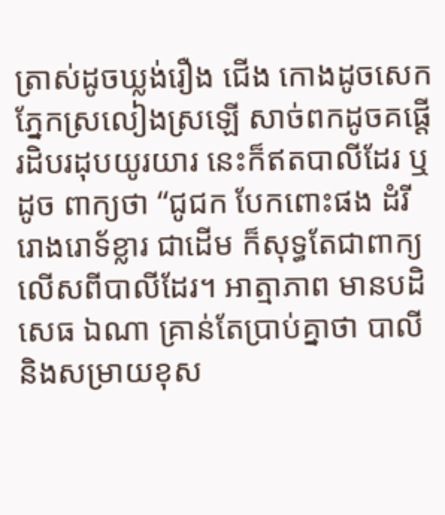ត្រាស់ដូចឃ្លង់រឿង ជើង កោងដូចសេក ភ្នែកស្រលៀងស្រឡើ សាច់ពកដូចគផ្តើ រដិបរដុបយូរយារ នេះក៏ឥតបាលីដែរ ឬដូច ពាក្យថា “ជូជក បែកពោះផង ដំរីរោងរោទ័ខ្លារ ជាដើម ក៏សុទ្ធតែជាពាក្យលើសពីបាលីដែរ។ អាត្មាភាព មានបដិសេធ ឯណា គ្រាន់តែប្រាប់គ្នាថា បាលី និងសម្រាយខុស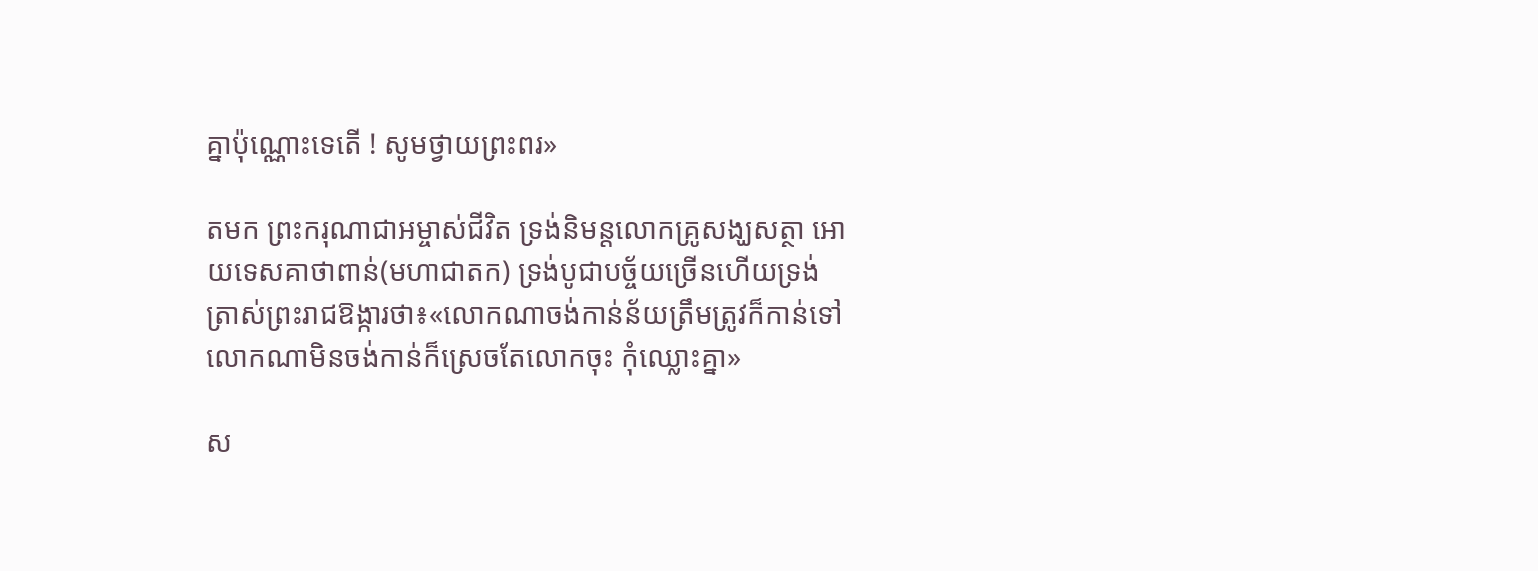គ្នាប៉ុណ្ណោះទេតើ ! សូមថ្វាយព្រះពរ»

តមក ព្រះករុណាជាអម្ចាស់ជីវិត ទ្រង់និមន្តលោកគ្រូសង្ឃសត្ថា អោយទេសគាថាពាន់(មហាជាតក) ទ្រង់បូជាបច្ច័យច្រើនហើយទ្រង់ត្រាស់ព្រះរាជឱង្ការថា៖«លោកណាចង់កាន់ន័យត្រឹមត្រូវក៏កាន់ទៅ លោកណាមិនចង់កាន់ក៏ស្រេចតែលោកចុះ កុំឈ្លោះគ្នា»

ស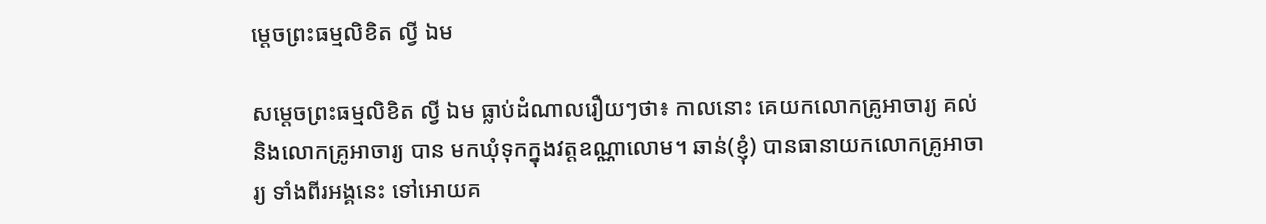ម្តេចព្រះធម្មលិខិត ល្វី ឯម

សម្តេចព្រះធម្មលិខិត ល្វី ឯម ធ្លាប់ដំណាលរឿយៗថា៖ កាលនោះ គេយកលោកគ្រូអាចារ្យ គល់ និងលោកគ្រូអាចារ្យ បាន មកឃុំទុកក្នុងវត្តឧណ្ណាលោម។ ឆាន់(ខ្ញុំ) បានធានាយកលោកគ្រូអាចារ្យ ទាំងពីរអង្គនេះ ទៅអោយគ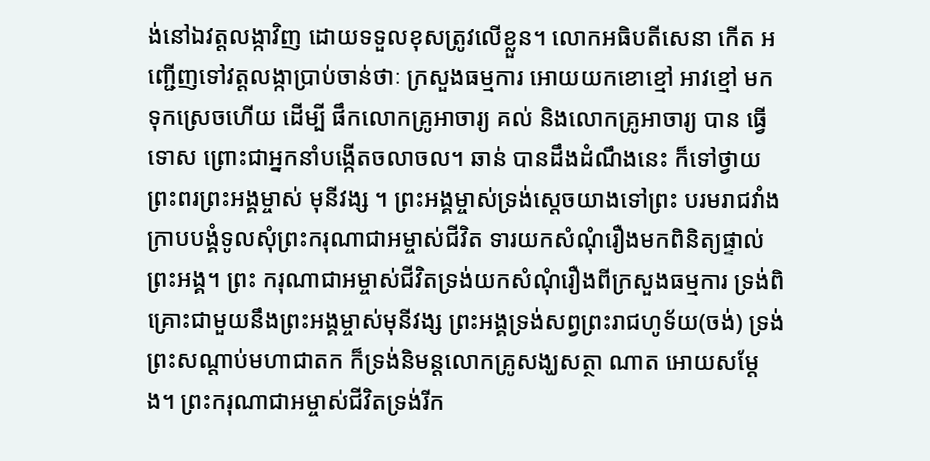ង់នៅឯវត្តលង្កាវិញ ដោយទទួលខុសត្រូវលើខ្លួន។ លោកអធិបតីសេនា កើត អញ្ជើញទៅវត្តលង្កាប្រាប់ចាន់ថាៈ ក្រសួងធម្មការ អោយយកខោខ្មៅ អាវខ្មៅ មកទុកស្រេចហើយ ដើម្បី ផឹកលោកគ្រូអាចារ្យ គល់ និងលោកគ្រូអាចារ្យ បាន ធ្វើទោស ព្រោះជាអ្នកនាំបង្កើតចលាចល។ ឆាន់ បានដឹងដំណឹងនេះ ក៏ទៅថ្វាយព្រះពរព្រះអង្គម្ចាស់ មុនីវង្ស ។ ព្រះអង្គម្ចាស់ទ្រង់ស្ដេចយាងទៅព្រះ បរមរាជវាំង ក្រាបបង្គំទូលសុំព្រះករុណាជាអម្ចាស់ជីវិត ទារយកសំណុំរឿងមកពិនិត្យផ្ទាល់ព្រះអង្គ។ ព្រះ ករុណាជាអម្ចាស់ជីវិតទ្រង់យកសំណុំរឿងពីក្រសួងធម្មការ ទ្រង់ពិគ្រោះជាមួយនឹងព្រះអង្គម្ចាស់មុនីវង្ស ព្រះអង្គទ្រង់សព្វព្រះរាជហូទ័យ(ចង់) ទ្រង់ព្រះសណ្តាប់មហាជាតក ក៏ទ្រង់និមន្តលោកគ្រូសង្ឃសត្ថា ណាត អោយសម្ដែង។ ព្រះករុណាជាអម្ចាស់ជីវិតទ្រង់រីក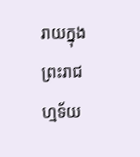រាយក្នុងព្រះរាជហ្មទ័យ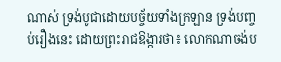ណាស់ ទ្រង់បូជាដោយបច្ច័យទាំងក្រឡាន ទ្រង់បញ្ចប់រឿងនេះ ដោយព្រះរាជឱង្ការថា៖ លោកណាចង់ប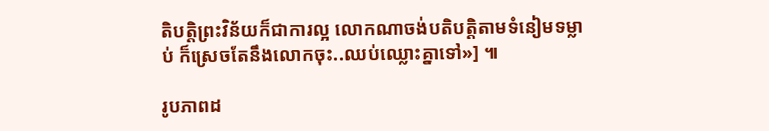តិបត្តិព្រះវិន័យក៏ជាការល្អ លោកណាចង់បតិបត្តិតាមទំនៀមទម្លាប់ ក៏ស្រេចតែនឹងលោកចុះ..ឈប់ឈ្លោះគ្នាទៅ»] ៕

រូបភាពដ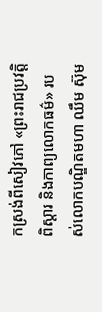កស្រង់ពីសៀវភៅ «ព្រះរាជប្រវត្តិពិស្តារ និងកាព្យលោកធម៌» របស់លោកបណ្ឌិតមហា ឈឹម ស៊ុម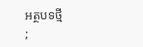អត្ថបទថ្មី
;